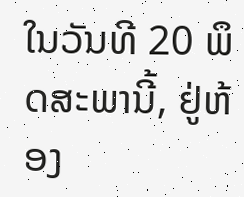ໃນວັນທີ 20 ພຶດສະພານີ້, ຢູ່ຫ້ອງ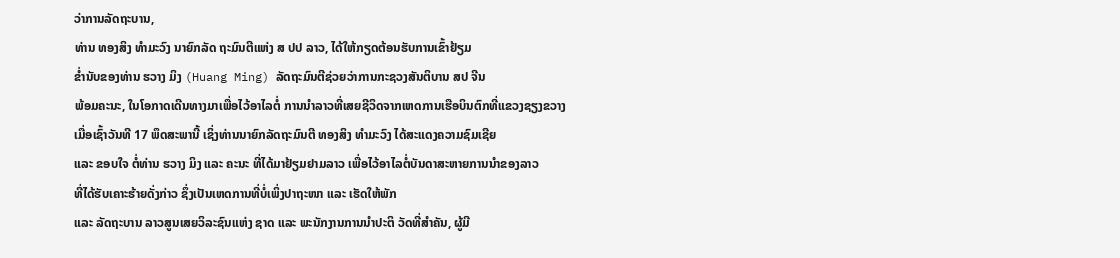ວ່າການລັດຖະບານ,
ທ່ານ ທອງສິງ ທຳມະວົງ ນາຍົກລັດ ຖະມົນຕີແຫ່ງ ສ ປປ ລາວ, ໄດ້ໃຫ້ກຽດຕ້ອນຮັບການເຂົ້າຢ້ຽມ
ຂ່ຳນັບຂອງທ່ານ ຮວາງ ມິງ (Huang Ming) ລັດຖະມົນຕີຊ່ວຍວ່າການກະຊວງສັນຕິບານ ສປ ຈີນ
ພ້ອມຄະນະ, ໃນໂອກາດເດີນທາງມາເພື່ອໄວ້ອາໄລຕໍ່ ການນຳລາວທີ່ເສຍຊີວິດຈາກເຫດການເຮືອບິນຕົກທີ່ແຂວງຊຽງຂວາງ
ເມື່ອເຊົ້າວັນທີ 17 ພຶດສະພານີ້ ເຊິ່ງທ່ານນາຍົກລັດຖະມົນຕີ ທອງສິງ ທຳມະວົງ ໄດ້ສະແດງຄວາມຊົມເຊີຍ
ແລະ ຂອບໃຈ ຕໍ່ທ່ານ ຮວາງ ມິງ ແລະ ຄະນະ ທີ່ໄດ້ມາຢ້ຽມຢາມລາວ ເພື່ອໄວ້ອາໄລຕໍ່ບັນດາສະຫາຍການນຳຂອງລາວ
ທີ່ໄດ້ຮັບເຄາະຮ້າຍດັ່ງກ່າວ ຊຶ່ງເປັນເຫດການທີ່ບໍ່ເພິ່ງປາຖະໜາ ແລະ ເຮັດໃຫ້ພັກ
ແລະ ລັດຖະບານ ລາວສູນເສຍວິລະຊົນແຫ່ງ ຊາດ ແລະ ພະນັກງານການນຳປະຕິ ວັດທີ່ສຳຄັນ, ຜູ້ມີ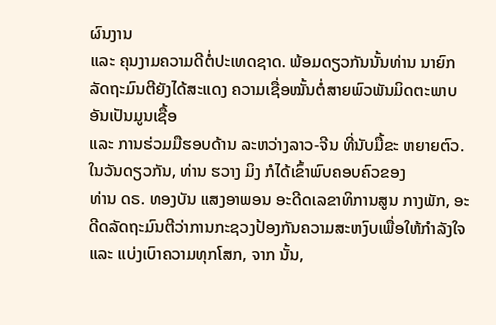ຜົນງານ
ແລະ ຄຸນງາມຄວາມດີຕໍ່ປະເທດຊາດ. ພ້ອມດຽວກັນນັ້ນທ່ານ ນາຍົກລັດຖະມົນຕີຍັງໄດ້ສະແດງ ຄວາມເຊື່ອໝັ້ນຕໍ່ສາຍພົວພັນມິດຕະພາບອັນເປັນມູນເຊື້ອ
ແລະ ການຮ່ວມມືຮອບດ້ານ ລະຫວ່າງລາວ-ຈີນ ທີ່ນັບມື້ຂະ ຫຍາຍຕົວ.
ໃນວັນດຽວກັນ, ທ່ານ ຮວາງ ມິງ ກໍໄດ້ເຂົ້າພົບຄອບຄົວຂອງ
ທ່ານ ດຣ. ທອງບັນ ແສງອາພອນ ອະດີດເລຂາທິການສູນ ກາງພັກ, ອະດີດລັດຖະມົນຕີວ່າການກະຊວງປ້ອງກັນຄວາມສະຫງົບເພື່ອໃຫ້ກຳລັງໃຈ
ແລະ ແບ່ງເບົາຄວາມທຸກໂສກ, ຈາກ ນັ້ນ,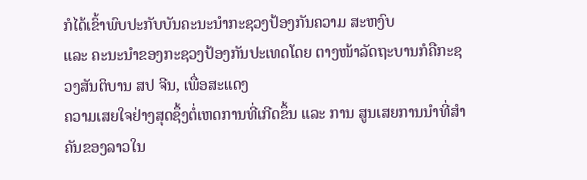ກໍໄດ້ເຂົ້າພົບປະກັບບັນຄະນະນຳກະຊວງປ້ອງກັນຄວາມ ສະຫງົບ
ແລະ ຄະນະນຳຂອງກະຊວງປ້ອງກັນປະເທດໂດຍ ຕາງໜ້າລັດຖະບານກໍຄືກະຊວງສັນຕິບານ ສປ ຈີນ, ເພື່ອສະແດງ
ຄວາມເສຍໃຈຢ່າງສຸດຊຶ້ງຕໍ່ເຫດການທີ່ເກີດຂຶ້ນ ແລະ ການ ສູນເສຍການນຳທີ່ສຳຄັນຂອງລາວໃນ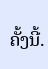ຄັ້ງນີ້.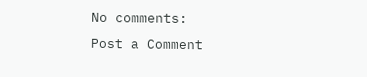No comments:
Post a Comment